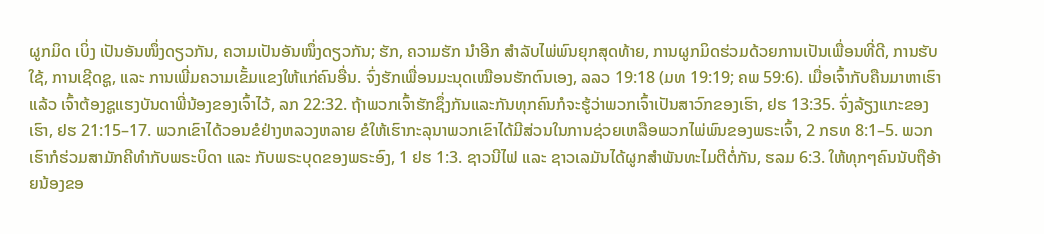ຜູກມິດ ເບິ່ງ ເປັນອັນໜຶ່ງດຽວກັນ, ຄວາມເປັນອັນໜຶ່ງດຽວກັນ; ຮັກ, ຄວາມຮັກ ນຳອີກ ສຳລັບໄພ່ພົນຍຸກສຸດທ້າຍ, ການຜູກມິດຮ່ວມດ້ວຍການເປັນເພື່ອນທີ່ດີ, ການຮັບໃຊ້, ການເຊີດຊູ, ແລະ ການເພີ່ມຄວາມເຂັ້ມແຂງໃຫ້ແກ່ຄົນອື່ນ. ຈົ່ງຮັກເພື່ອນມະນຸດເໝືອນຮັກຕົນເອງ, ລລວ 19:18 (ມທ 19:19; ຄພ 59:6). ເມື່ອເຈົ້າກັບຄືນມາຫາເຮົາແລ້ວ ເຈົ້າຕ້ອງຊູແຮງບັນດາພີ່ນ້ອງຂອງເຈົ້າໄວ້, ລກ 22:32. ຖ້າພວກເຈົ້າຮັກຊຶ່ງກັນແລະກັນທຸກຄົນກໍຈະຮູ້ວ່າພວກເຈົ້າເປັນສາວົກຂອງເຮົາ, ຢຮ 13:35. ຈົ່ງລ້ຽງແກະຂອງເຮົາ, ຢຮ 21:15–17. ພວກເຂົາໄດ້ວອນຂໍຢ່າງຫລວງຫລາຍ ຂໍໃຫ້ເຮົາກະລຸນາພວກເຂົາໄດ້ມີສ່ວນໃນການຊ່ວຍເຫລືອພວກໄພ່ພົນຂອງພຣະເຈົ້າ, 2 ກຣທ 8:1–5. ພວກເຮົາກໍຮ່ວມສາມັກຄີທຳກັບພຣະບິດາ ແລະ ກັບພຣະບຸດຂອງພຣະອົງ, 1 ຢຮ 1:3. ຊາວນີໄຟ ແລະ ຊາວເລມັນໄດ້ຜູກສຳພັນທະໄມຕີຕໍ່ກັນ, ຮລມ 6:3. ໃຫ້ທຸກໆຄົນນັບຖືອ້າຍນ້ອງຂອ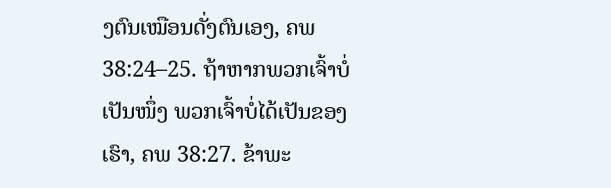ງຕົນເໝືອນດັ່ງຕົນເອງ, ຄພ 38:24–25. ຖ້າຫາກພວກເຈົ້າບໍ່ເປັນໜຶ່ງ ພວກເຈົ້າບໍ່ໄດ້ເປັນຂອງເຮົາ, ຄພ 38:27. ຂ້າພະ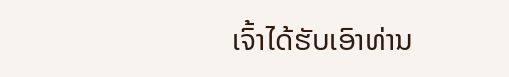ເຈົ້າໄດ້ຮັບເອົາທ່ານ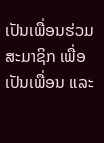ເປັນເພື່ອນຮ່ວມສະມາຊິກ ເພື່ອເປັນເພື່ອນ ແລະ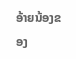ອ້າຍນ້ອງຂອງ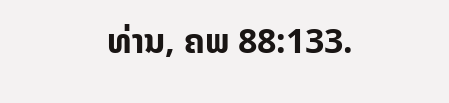ທ່ານ, ຄພ 88:133.